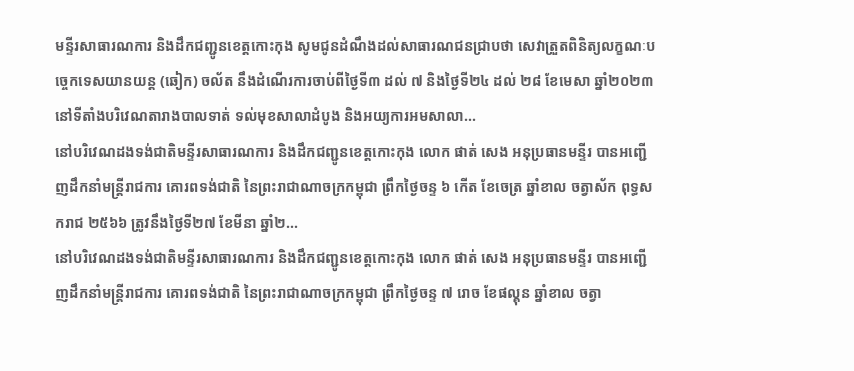មន្ទីរសាធារណការ និងដឹកជញ្ជូនខេត្តកោះកុង សូមជូនដំណឹងដល់សាធារណជនជ្រាបថា សេវាត្រួតពិនិត្យលក្ខណៈបច្ចេកទេសយានយន្ត (ឆៀក) ចល័ត នឹងដំណើរការចាប់ពីថ្ងៃទី៣ ដល់ ៧ និងថ្ងៃទី២៤ ដល់ ២៨ ខែមេសា ឆ្នាំ២០២៣ នៅទីតាំងបរិវេណតារាងបាលទាត់ ទល់មុខសាលាដំបូង និងអយ្យការអមសាលា...
នៅបរិវេណដងទង់ជាតិមន្ទីរសាធារណការ និងដឹកជញ្ជូនខេត្តកោះកុង លោក ផាត់ សេង អនុប្រធានមន្ទីរ បានអញ្ជើញដឹកនាំមន្ត្រីរាជការ គោរពទង់ជាតិ នៃព្រះរាជាណាចក្រកម្ពុជា ព្រឹកថ្ងៃចន្ទ ៦ កើត ខែចេត្រ ឆ្នាំខាល ចត្វាស័ក ពុទ្ធសករាជ ២៥៦៦ ត្រូវនឹងថ្ងៃទី២៧ ខែមីនា ឆ្នាំ២...
នៅបរិវេណដងទង់ជាតិមន្ទីរសាធារណការ និងដឹកជញ្ជូនខេត្តកោះកុង លោក ផាត់ សេង អនុប្រធានមន្ទីរ បានអញ្ជើញដឹកនាំមន្ត្រីរាជការ គោរពទង់ជាតិ នៃព្រះរាជាណាចក្រកម្ពុជា ព្រឹកថ្ងៃចន្ទ ៧ រោច ខែផល្គុន ឆ្នាំខាល ចត្វា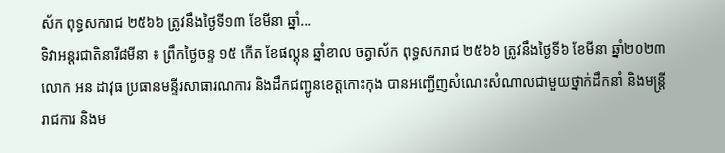ស័ក ពុទ្ធសករាជ ២៥៦៦ ត្រូវនឹងថ្ងៃទី១៣ ខែមីនា ឆ្នាំ...
ទិវាអន្តរជាតិនារី៨មីនា ៖ ព្រឹកថ្ងៃចន្ទ ១៥ កើត ខែផល្គុន ឆ្នាំខាល ចត្វាស័ក ពុទ្ធសករាជ ២៥៦៦ ត្រូវនឹងថ្ងៃទី៦ ខែមីនា ឆ្នាំ២០២៣ លោក អន ដាវុធ ប្រធានមន្ទីរសាធារណការ និងដឹកជញ្ជូនខេត្តកោះកុង បានអញ្ជើញសំណេះសំណាលជាមួយថ្នាក់ដឹកនាំ និងមន្ត្រីរាជការ និងម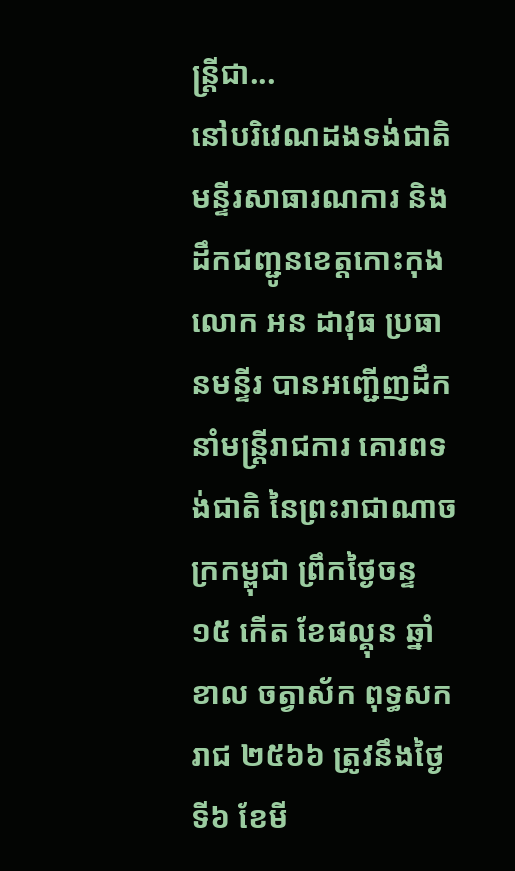ន្ត្រីជា...
នៅបរិវេណដងទង់ជាតិមន្ទីរសាធារណការ និងដឹកជញ្ជូនខេត្តកោះកុង លោក អន ដាវុធ ប្រធានមន្ទីរ បានអញ្ជើញដឹកនាំមន្ត្រីរាជការ គោរពទង់ជាតិ នៃព្រះរាជាណាចក្រកម្ពុជា ព្រឹកថ្ងៃចន្ទ ១៥ កើត ខែផល្គុន ឆ្នាំខាល ចត្វាស័ក ពុទ្ធសករាជ ២៥៦៦ ត្រូវនឹងថ្ងៃទី៦ ខែមី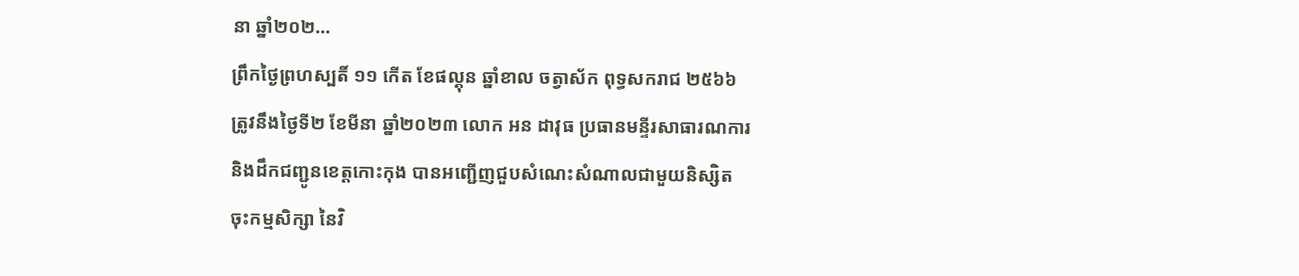នា ឆ្នាំ២០២...
ព្រឹកថ្ងៃព្រហស្បតិ៍ ១១ កើត ខែផល្គុន ឆ្នាំខាល ចត្វាស័ក ពុទ្ធសករាជ ២៥៦៦ ត្រូវនឹងថ្ងៃទី២ ខែមីនា ឆ្នាំ២០២៣ លោក អន ដាវុធ ប្រធានមន្ទីរសាធារណការ និងដឹកជញ្ជូនខេត្តកោះកុង បានអញ្ជើញជួបសំណេះសំណាលជាមួយនិស្សិតចុះកម្មសិក្សា នៃវិ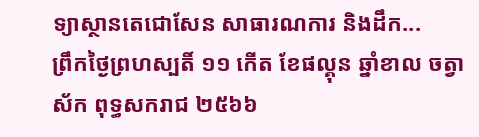ទ្យាស្ថានតេជោសែន សាធារណការ និងដឹក...
ព្រឹកថ្ងៃព្រហស្បតិ៍ ១១ កើត ខែផល្គុន ឆ្នាំខាល ចត្វាស័ក ពុទ្ធសករាជ ២៥៦៦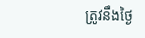ត្រូវនឹងថ្ងៃ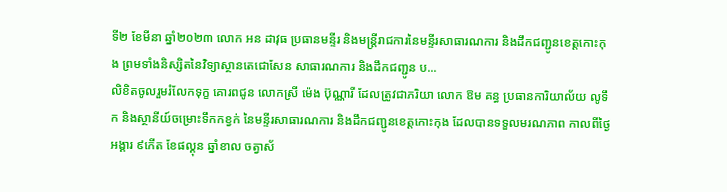ទី២ ខែមីនា ឆ្នាំ២០២៣ លោក អន ដាវុធ ប្រធានមន្ទីរ និងមន្ត្រីរាជការនៃមន្ទីរសាធារណការ និងដឹកជញ្ជូនខេត្តកោះកុង ព្រមទាំងនិស្សិតនៃវិទ្យាស្ថានតេជោសែន សាធារណការ និងដឹកជញ្ជូន ប...
លិខិតចូលរួមរំលែកទុក្ខ គោរពជូន លោកស្រី ម៉េង ប៊ុណ្ណារី ដែលត្រូវជាភរិយា លោក ឱម គន្ធ ប្រធានការិយាល័យ លូទឹក និងស្ថានីយ៍ចម្រោះទឹកកខ្វក់ នៃមន្ទីរសាធារណការ និងដឹកជញ្ជូនខេត្តកោះកុង ដែលបានទទួលមរណភាព កាលពីថ្ងៃអង្គារ ៩កើត ខែផល្គុន ឆ្នាំខាល ចត្វាស័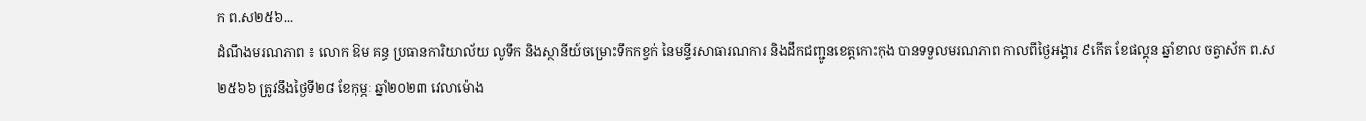ក ព.ស២៥៦...
ដំណឹងមរណភាព ៖ លោក ឱម គន្ធ ប្រធានការិយាល័យ លូទឹក និងស្ថានីយ៍ចម្រោះទឹកកខ្វក់ នៃមន្ទីរសាធារណការ និងដឹកជញ្ជូនខេត្តកោះកុង បានទទួលមរណភាព កាលពីថ្ងៃអង្គារ ៩កើត ខែផល្គុន ឆ្នាំខាល ចត្វាស័ក ព.ស២៥៦៦ ត្រូវនឹងថ្ងៃទី២៨ ខែកុម្ភៈ ឆ្នាំ២០២៣ វេលាម៉ោង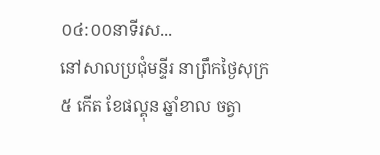០៤:០០នាទីរស...
នៅសាលប្រជុំមន្ទីរ នាព្រឹកថ្ងៃសុក្រ ៥ កើត ខែផល្គុន ឆ្នាំខាល ចត្វា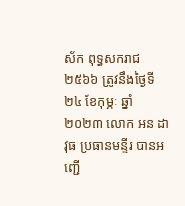ស័ក ពុទ្ធសករាជ ២៥៦៦ ត្រូវនឹងថ្ងៃទី២៤ ខែកុម្ភៈ ឆ្នាំ២០២៣ លោក អន ដាវុធ ប្រធានមន្ទីរ បានអញ្ជើ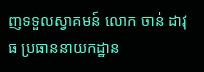ញទទួលស្វាគមន៍ លោក ចាន់ ដាវុធ ប្រធាននាយកដ្ឋាន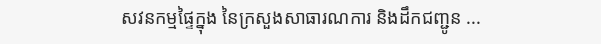សវនកម្មផ្ទៃក្នុង នៃក្រសួងសាធារណការ និងដឹកជញ្ជូន ...